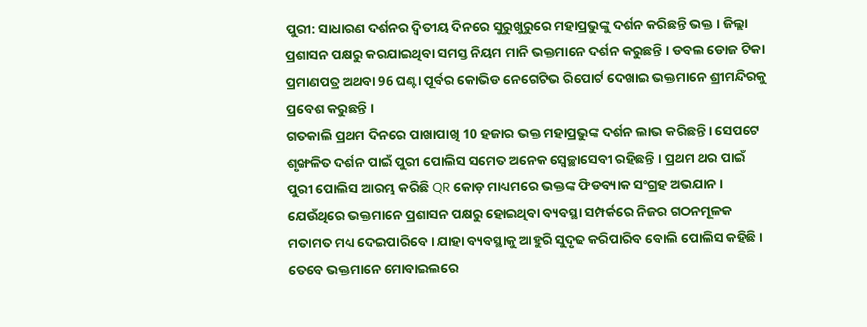ପୁରୀ: ସାଧାରଣ ଦର୍ଶନର ଦ୍ବିତୀୟ ଦିନରେ ସୁରୁଖୁରୁରେ ମହାପ୍ରଭୁଙ୍କୁ ଦର୍ଶନ କରିଛନ୍ତି ଭକ୍ତ । ଜିଲ୍ଲା ପ୍ରଶାସନ ପକ୍ଷରୁ କରଯାଇଥିବା ସମସ୍ତ ନିୟମ ମାନି ଭକ୍ତମାନେ ଦର୍ଶନ କରୁଛନ୍ତି । ଡବଲ ଡୋଜ ଟିକା ପ୍ରମାଣପତ୍ର ଅଥବା 96 ଘଣ୍ଟା ପୂର୍ବର କୋଭିଡ ନେଗେଟିଭ ରିପୋର୍ଟ ଦେଖାଇ ଭକ୍ତମାନେ ଶ୍ରୀମନ୍ଦିରକୁ ପ୍ରବେଶ କରୁଛନ୍ତି ।
ଗତକାଲି ପ୍ରଥମ ଦିନରେ ପାଖାପାଖି 10 ହଜାର ଭକ୍ତ ମହାପ୍ରଭୁଙ୍କ ଦର୍ଶନ ଲାଭ କରିଛନ୍ତି। ସେପଟେ ଶୃଙ୍ଖଳିତ ଦର୍ଶନ ପାଇଁ ପୁରୀ ପୋଲିସ ସମେତ ଅନେକ ସ୍ବେଚ୍ଛାସେବୀ ରହିଛନ୍ତି । ପ୍ରଥମ ଥର ପାଇଁ ପୁରୀ ପୋଲିସ ଆରମ୍ଭ କରିଛି QR କୋଡ଼ ମାଧ୍ୟମରେ ଭକ୍ତଙ୍କ ଫିଡବ୍ୟାକ ସଂଗ୍ରହ ଅଭଯାନ । ଯେଉଁଥିରେ ଭକ୍ତମାନେ ପ୍ରଶାସନ ପକ୍ଷରୁ ହୋଇଥିବା ବ୍ୟବସ୍ଥା ସମ୍ପର୍କରେ ନିଜର ଗଠନମୂଳକ ମତାମତ ମଧ୍ୟ ଦେଇପାରିବେ। ଯାହା ବ୍ୟବସ୍ଥାକୁ ଆହୁରି ସୁଦୃଢ କରିପାରିବ ବୋଲି ପୋଲିସ କହିଛି ।
ତେବେ ଭକ୍ତମାନେ ମୋବାଇଲରେ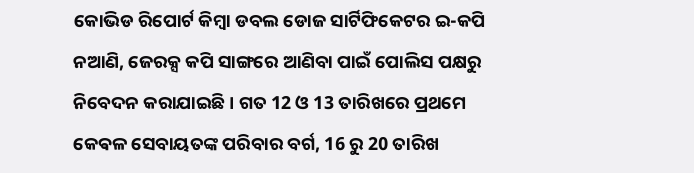କୋଭିଡ ରିପୋର୍ଟ କିମ୍ବା ଡବଲ ଡୋଜ ସାର୍ଟିଫିକେଟର ଇ-କପି ନଆଣି, ଜେରକ୍ସ କପି ସାଙ୍ଗରେ ଆଣିବା ପାଇଁ ପୋଲିସ ପକ୍ଷରୁ ନିବେଦନ କରାଯାଇଛି । ଗତ 12 ଓ 13 ତାରିଖରେ ପ୍ରଥମେ କେଵଳ ସେବାୟତଙ୍କ ପରିବାର ବର୍ଗ, 16 ରୁ 20 ତାରିଖ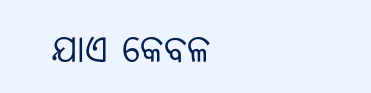ଯାଏ କେବଳ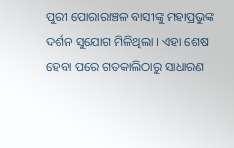ପୁରୀ ପୋରାରାଞ୍ଚଳ ବାସୀଙ୍କୁ ମହାପ୍ରଭୁଙ୍କ ଦର୍ଶନ ସୁଯୋଗ ମିଳିଥିଲା । ଏହା ଶେଷ ହେବା ପରେ ଗତକାଲିଠାରୁ ସାଧାରଣ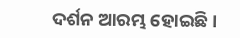ଦର୍ଶନ ଆରମ୍ଭ ହୋଇଛି ।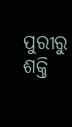ପୁରୀରୁ ଶକ୍ତି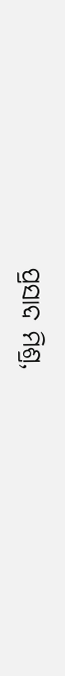ପ୍ରସାଦ ମିଶ୍ର,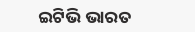ଇଟିଭି ଭାରତ